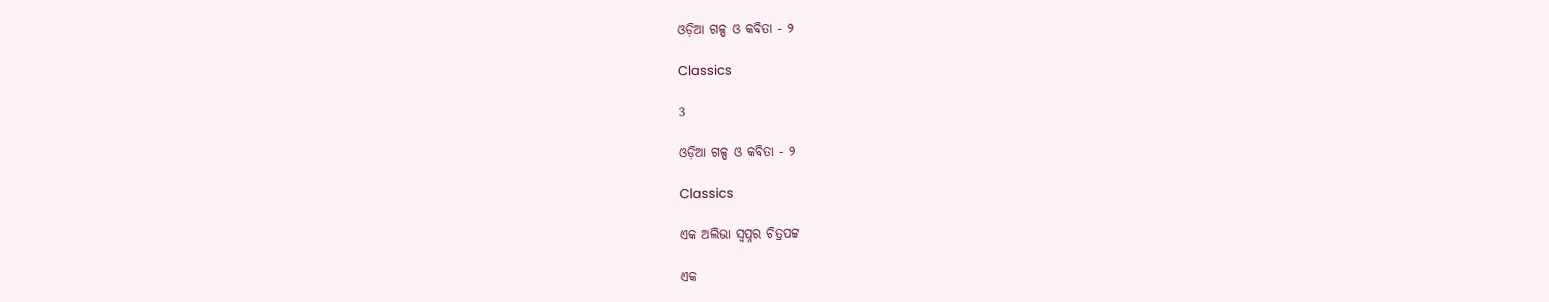ଓଡ଼ିଆ ଗଳ୍ପ ଓ କବିତା - ୨

Classics

3

ଓଡ଼ିଆ ଗଳ୍ପ ଓ କବିତା - ୨

Classics

ଏକ ଅଲିଭା ସ୍ୱପ୍ନର ଚିତ୍ରପଟ୍ଟ

ଏକ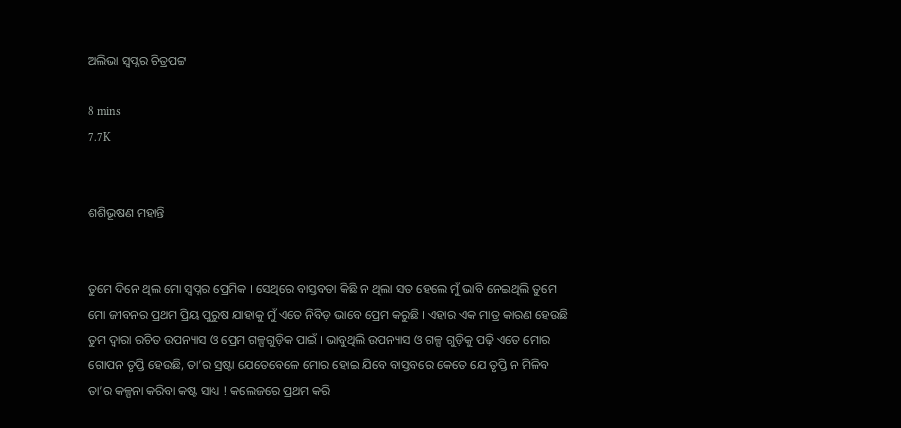ଅଲିଭା ସ୍ୱପ୍ନର ଚିତ୍ରପଟ୍ଟ

8 mins
7.7K


ଶଶିଭୂଷଣ ମହାନ୍ତି


ତୁମେ ଦିନେ ଥିଲ ମୋ ସ୍ୱପ୍ନର ପ୍ରେମିକ । ସେଥିରେ ବାସ୍ତବତା କିଛି ନ ଥିଲା ସତ ହେଲେ ମୁଁ ଭାବି ନେଇଥିଲି ତୁମେ ମୋ ଜୀବନର ପ୍ରଥମ ପ୍ରିୟ ପୁରୁଷ ଯାହାକୁ ମୁଁ ଏତେ ନିବିଡ଼ ଭାବେ ପ୍ରେମ କରୁଛି । ଏହାର ଏକ ମାତ୍ର କାରଣ ହେଉଛି ତୁମ ଦ୍ୱାରା ରଚିତ ଉପନ୍ୟାସ ଓ ପ୍ରେମ ଗଳ୍ପଗୁଡ଼ିକ ପାଇଁ । ଭାବୁଥିଲି ଉପନ୍ୟାସ ଓ ଗଳ୍ପ ଗୁଡ଼ିକୁ ପଢ଼ି ଏତେ ମୋର ଗୋପନ ତୃପ୍ତି ହେଉଛି, ତା’ର ସ୍ରଷ୍ଟା ଯେତେବେଳେ ମୋର ହୋଇ ଯିବେ ବାସ୍ତବରେ କେତେ ଯେ ତୃପ୍ତି ନ ମିଳିବ ତା’ର କଳ୍ପନା କରିବା କଷ୍ଟ ସାଧ୍ୟ ! କଲେଜରେ ପ୍ରଥମ କରି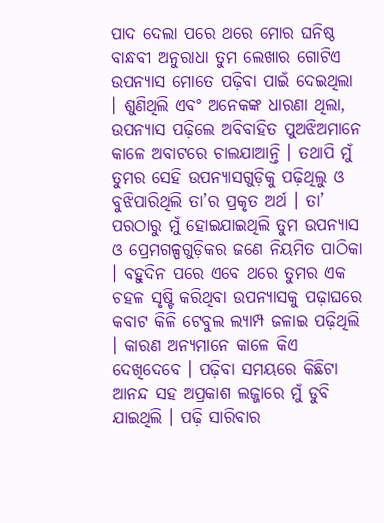ପାଦ ଦେଲା ପରେ ଥରେ ମୋର ଘନିଷ୍ଠ ବାନ୍ଧବୀ ଅନୁରାଧା ତୁମ ଲେଖାର ଗୋଟିଏ ଉପନ୍ୟାସ ମୋତେ ପଢ଼ିବା ପାଇଁ ଦେଇଥିଲା । ଶୁଣିଥିଲି ଏବଂ ଅନେକଙ୍କ ଧାରଣା ଥିଲା, ଉପନ୍ୟାସ ପଢ଼ିଲେ ଅବିବାହିତ ପୁଅଝିଅମାନେ କାଳେ ଅବାଟରେ ଚାଲଯାଆନ୍ତି । ତଥାପି ମୁଁ ତୁମର ସେହି ଉପନ୍ୟାସଗୁଡ଼ିକୁ ପଢ଼ିଥିଲୁ ଓ ବୁଝିପାରିଥିଲି ତା’ର ପ୍ରକୃତ ଅର୍ଥ । ତା’ ପରଠାରୁ ମୁଁ ହୋଇଯାଇଥିଲି ତୁମ ଉପନ୍ୟାସ ଓ ପ୍ରେମଗଳ୍ପଗୁଡ଼ିକର ଜଣେ ନିୟମିତ ପାଠିକା । ବହୁଦିନ ପରେ ଏବେ ଥରେ ତୁମର ଏକ ଚହଳ ସୃଷ୍ଟି କରିଥିବା ଉପନ୍ୟାସକୁ ପଢ଼ାଘରେ କବାଟ କିଳି ଟେବୁଲ ଲ୍ୟାମ୍ପ ଜଳାଇ ପଢ଼ିଥିଲି । କାରଣ ଅନ୍ୟମାନେ କାଳେ କିଏ ଦେଖିଦେବେ । ପଢ଼ିବା ସମୟରେ କିଛିଟା ଆନନ୍ଦ ସହ ଅପ୍ରକାଶ ଲଜ୍ଜାରେ ମୁଁ ଡୁବି ଯାଇଥିଲି । ପଢ଼ି ସାରିବାର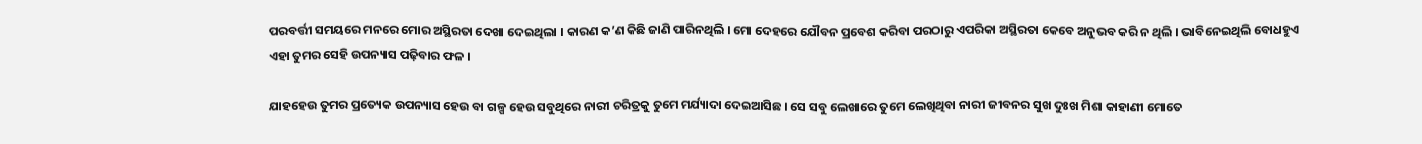ପରବର୍ତ୍ତୀ ସମୟରେ ମନରେ ମୋର ଅସ୍ଥିରତା ଦେଖା ଦେଇଥିଲା । କାରଣ କ’ଣ କିଛି ଜାଣି ପାରିନଥିଲି । ମୋ ଦେହରେ ଯୌବନ ପ୍ରବେଶ କରିବା ପରଠାରୁ ଏପରିକା ଅସ୍ଥିରତା କେବେ ଅନୁଭବ କରି ନ ଥିଲି । ଭାବିନେଇଥିଲି ବୋଧହୁଏ ଏହା ତୁମର ସେହି ଉପନ୍ୟାସ ପଢ଼ିବାର ଫଳ ।

ଯାହହେଉ ତୁମର ପ୍ରତ୍ୟେକ ଉପନ୍ୟାସ ହେଉ ବା ଗଳ୍ପ ହେଉ ସବୁଥିରେ ନାରୀ ଚରିତ୍ରକୁ ତୁମେ ମର୍ଯ୍ୟାଦା ଦେଇଆସିଛ । ସେ ସବୁ ଲେଖାରେ ତୁମେ ଲେଖିଥିବା ନାରୀ ଜୀବନର ସୁଖ ଦୁଃଖ ମିଶା କାହାଣୀ ମୋତେ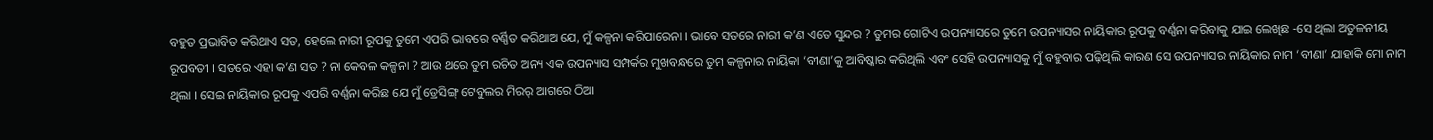ବହୁତ ପ୍ରଭାବିତ କରିଥାଏ ସତ, ହେଲେ ନାରୀ ରୂପକୁ ତୁମେ ଏପରି ଭାବରେ ବର୍ଣ୍ଣିତ କରିଥାଅ ଯେ, ମୁଁ କଳ୍ପନା କରିପାରେନା । ଭାବେ ସତରେ ନାରୀ କ’ଣ ଏତେ ସୁନ୍ଦର ? ତୁମର ଗୋଟିଏ ଉପନ୍ୟାସରେ ତୁମେ ଉପନ୍ୟାସର ନାୟିକାର ରୂପକୁ ବର୍ଣ୍ଣନା କରିବାକୁ ଯାଇ ଲେଖିଛ -ସେ ଥିଲା ଅତୁଳନୀୟ ରୂପବତୀ । ସତରେ ଏହା କ’ଣ ସତ ? ନା କେବଳ କଳ୍ପନା ? ଆଉ ଥରେ ତୁମ ରଚିତ ଅନ୍ୟ ଏକ ଉପନ୍ୟାସ ସମ୍ପର୍କର ମୁଖବନ୍ଧରେ ତୁମ କଳ୍ପନାର ନାୟିକା ‘ବୀଣା’କୁ ଆବିଷ୍କାର କରିଥିଲି ଏବଂ ସେହି ଉପନ୍ୟାସକୁ ମୁଁ ବହୁବାର ପଢ଼ିଥିଲି କାରଣ ସେ ଉପନ୍ୟାସର ନାୟିକାର ନାମ ‘ବୀଣା’ ଯାହାକି ମୋ ନାମ ଥିଲା । ସେଇ ନାୟିକାର ରୂପକୁ ଏପରି ବର୍ଣ୍ଣନା କରିଛ ଯେ ମୁଁ ଡ୍ରେସିଙ୍ଗ୍‌ ଟେବୁଲର ମିରର୍‌ ଆଗରେ ଠିଆ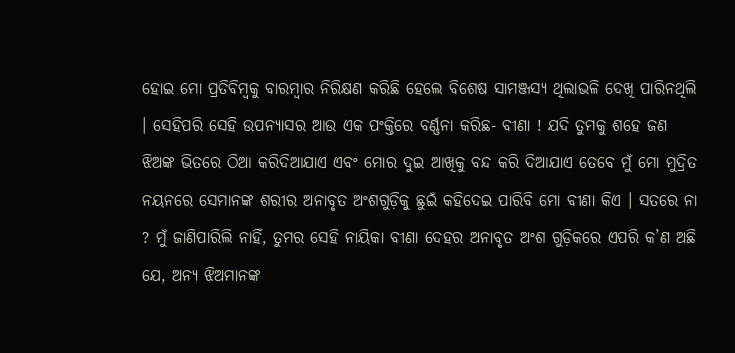ହୋଇ ମୋ ପ୍ରତିବିମ୍ବକୁ ବାରମ୍ବାର ନିରିକ୍ଷଣ କରିଛି ହେଲେ ବିଶେଷ ସାମଞ୍ଜସ୍ୟ ଥିଲାଭଳି ଦେଖି ପାରିନଥିଲି । ସେହିପରି ସେହି ଉପନ୍ୟାସର ଆଉ ଏକ ପଂକ୍ତିରେ ବର୍ଣ୍ଣନା କରିଛ- ବୀଣା ! ଯଦି ତୁମକୁ ଶହେ ଜଣ ଝିଅଙ୍କ ଭିତରେ ଠିଆ କରିଦିଆଯାଏ ଏବଂ ମୋର ଦୁଇ ଆଖିକୁ ବନ୍ଦ କରି ଦିଆଯାଏ ତେବେ ମୁଁ ମୋ ମୁଦ୍ରିତ ନୟନରେ ସେମାନଙ୍କ ଶରୀର ଅନାବୃତ ଅଂଶଗୁଡ଼ିକୁ ଛୁଇଁ କହିଦେଇ ପାରିବି ମୋ ବୀଣା କିଏ । ସତରେ ନା ? ମୁଁ ଜାଣିପାରିଲି ନାହିଁ, ତୁମର ସେହି ନାୟିକା ବୀଣା ଦେହର ଅନାବୃତ ଅଂଶ ଗୁଡ଼ିକରେ ଏପରି କ’ଣ ଅଛି ଯେ, ଅନ୍ୟ ଝିଅମାନଙ୍କ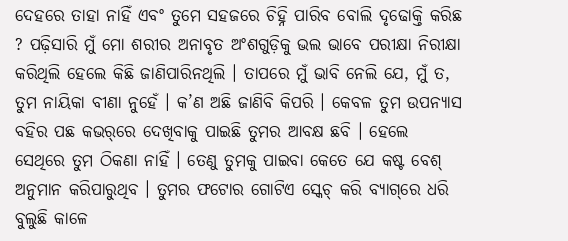ଦେହରେ ତାହା ନାହିଁ ଏବଂ ତୁମେ ସହଜରେ ଚିହ୍ନି ପାରିବ ବୋଲି ଦୃଢୋକ୍ତି କରିଛ ? ପଢ଼ିସାରି ମୁଁ ମୋ ଶରୀର ଅନାବୃତ ଅଂଶଗୁଡ଼ିକୁ ଭଲ ଭାବେ ପରୀକ୍ଷା ନିରୀକ୍ଷା କରିଥିଲି ହେଲେ କିଛି ଜାଣିପାରିନଥିଲି । ତାପରେ ମୁଁ ଭାବି ନେଲି ଯେ, ମୁଁ ତ, ତୁମ ନାୟିକା ବୀଣା ନୁହେଁ । କ’ଣ ଅଛି ଜାଣିବି କିପରି । କେବଳ ତୁମ ଉପନ୍ୟାସ ବହିର ପଛ କଭର୍‌ରେ ଦେଖିବାକୁ ପାଇଛି ତୁମର ଆବକ୍ଷ ଛବି । ହେଲେ ସେଥିରେ ତୁମ ଠିକଣା ନାହିଁ । ତେଣୁ ତୁମକୁ ପାଇବା କେତେ ଯେ କଷ୍ଟ ବେଶ୍‌ ଅନୁମାନ କରିପାରୁଥିବ । ତୁମର ଫଟୋର ଗୋଟିଏ ସ୍କେଚ୍‌ କରି ବ୍ୟାଗ୍‌ରେ ଧରି ବୁଲୁଛି କାଳେ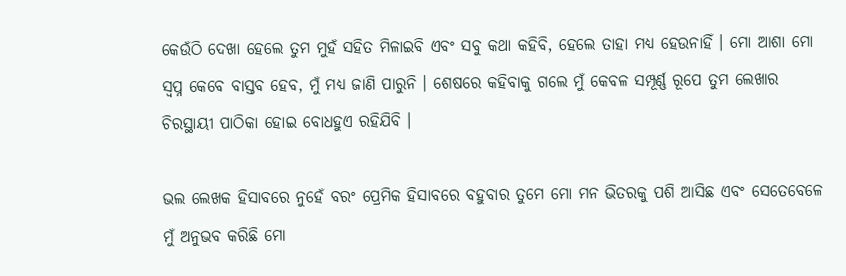କେଉଁଠି ଦେଖା ହେଲେ ତୁମ ମୁହଁ ସହିତ ମିଳାଇବି ଏବଂ ସବୁ କଥା କହିବି, ହେଲେ ତାହା ମଧ୍ୟ ହେଉନାହିଁ । ମୋ ଆଶା ମୋ ସ୍ୱପ୍ନ କେବେ ବାସ୍ତବ ହେବ, ମୁଁ ମଧ୍ୟ ଜାଣି ପାରୁନି । ଶେଷରେ କହିବାକୁ ଗଲେ ମୁଁ କେବଳ ସମ୍ପୂର୍ଣ୍ଣ ରୂପେ ତୁମ ଲେଖାର ଚିରସ୍ଥାୟୀ ପାଠିକା ହୋଇ ବୋଧହୁଏ ରହିଯିବି ।

ଭଲ ଲେଖକ ହିସାବରେ ନୁହେଁ ବରଂ ପ୍ରେମିକ ହିସାବରେ ବହୁବାର ତୁମେ ମୋ ମନ ଭିତରକୁ ପଶି ଆସିଛ ଏବଂ ସେତେବେଳେ ମୁଁ ଅନୁଭବ କରିଛି ମୋ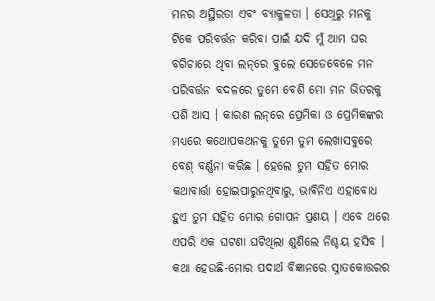ମନର ଅସ୍ଥିରତା ଏବଂ ବ୍ୟାକୁଳତା । ସେଥିରୁ ମନକୁ ଟିକେ ପରିବର୍ତ୍ତନ କରିବା ପାଇଁ ଯଦି ମୁଁ ଆମ ଘର ବଗିଚାରେ ଥିବା ଲନ୍‌ରେ ବୁଲେ ସେତେବେଳେ ମନ ପରିବର୍ତ୍ତନ ବଦଳରେ ତୁମେ ବେଶି ମୋ ମନ ଭିତରକୁ ପଶି ଆସ । କାରଣ ଲନ୍‌ରେ ପ୍ରେମିକା ଓ ପ୍ରେମିକଙ୍କର ମଧ୍ୟରେ କଥୋପକଥନକୁ ତୁମେ ତୁମ ଲେଖାସବୁରେ ବେଶ୍‌ ବର୍ଣ୍ଣନା କରିଛ । ହେଲେ ତୁମ ସହିତ ମୋର କଥାବାର୍ତ୍ତା ହୋଇପାରୁନଥିବାରୁ, ଭାବିନିଏ ଏହାବୋଧ ହୁଏ ତୁମ ସହିତ ମୋର ଗୋପନ ପ୍ରଣୟ । ଏବେ ଥରେ ଏପରି ଏକ ଘଟଣା ଘଟିଥିଲା ଶୁଣିଲେ ନିଶ୍ଚୟ ହସିବ । କଥା ହେଉଛି-ମୋର ପଦାର୍ଥ ବିଜ୍ଞାନରେ ସ୍ନାତକୋତ୍ତରର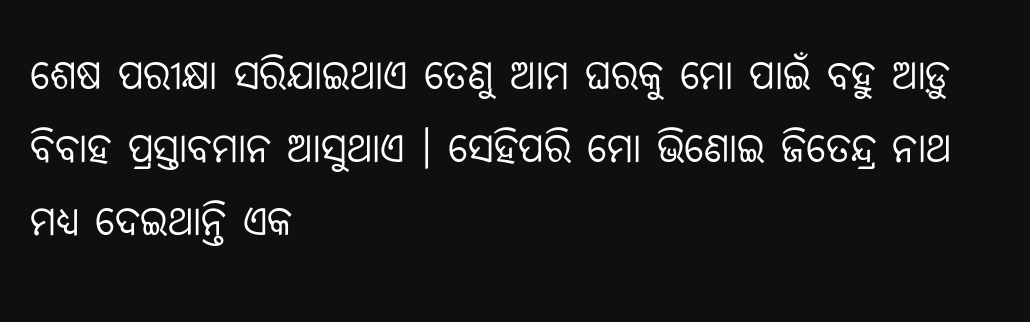ଶେଷ ପରୀକ୍ଷା ସରିଯାଇଥାଏ ତେଣୁ ଆମ ଘରକୁ ମୋ ପାଇଁ ବହୁ ଆଡ଼ୁ ବିବାହ ପ୍ରସ୍ତାବମାନ ଆସୁଥାଏ । ସେହିପରି ମୋ ଭିଣୋଇ ଜିତେନ୍ଦ୍ର ନାଥ ମଧ୍ୟ ଦେଇଥାନ୍ତି ଏକ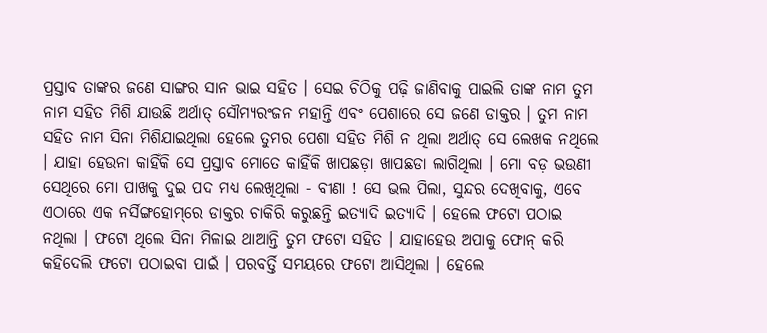ପ୍ରସ୍ତାବ ତାଙ୍କର ଜଣେ ସାଙ୍ଗର ସାନ ଭାଇ ସହିତ । ସେଇ ଚିଠିକୁ ପଢ଼ି ଜାଣିବାକୁ ପାଇଲି ତାଙ୍କ ନାମ ତୁମ ନାମ ସହିତ ମିଶି ଯାଉଛି ଅର୍ଥାତ୍‌ ସୌମ୍ୟରଂଜନ ମହାନ୍ତି ଏବଂ ପେଶାରେ ସେ ଜଣେ ଡାକ୍ତର । ତୁମ ନାମ ସହିତ ନାମ ସିନା ମିଶିଯାଇଥିଲା ହେଲେ ତୁମର ପେଶା ସହିତ ମିଶି ନ ଥିଲା ଅର୍ଥାତ୍‌ ସେ ଲେଖକ ନଥିଲେ । ଯାହା ହେଉନା କାହିଁକି ସେ ପ୍ରସ୍ତାବ ମୋତେ କାହିଁକି ଖାପଛଡ଼ା ଖାପଛଡା ଲାଗିଥିଲା । ମୋ ବଡ଼ ଭଉଣୀ ସେଥିରେ ମୋ ପାଖକୁ ଦୁଇ ପଦ ମଧ୍ୟ ଲେଖିଥିଲା - ବୀଣା ! ସେ ଭଲ ପିଲା, ସୁନ୍ଦର ଦେଖିବାକୁ, ଏବେ ଏଠାରେ ଏକ ନର୍ସିଙ୍ଗହୋମ୍‌ରେ ଡାକ୍ତର ଚାକିରି କରୁଛନ୍ତି ଇତ୍ୟାଦି ଇତ୍ୟାଦି । ହେଲେ ଫଟୋ ପଠାଇ ନଥିଲା । ଫଟୋ ଥିଲେ ସିନା ମିଳାଇ ଥାଆନ୍ତି ତୁମ ଫଟୋ ସହିତ । ଯାହାହେଉ ଅପାକୁ ଫୋନ୍‌ କରି କହିଦେଲି ଫଟୋ ପଠାଇବା ପାଇଁ । ପରବର୍ତ୍ତି ସମୟରେ ଫଟୋ ଆସିଥିଲା । ହେଲେ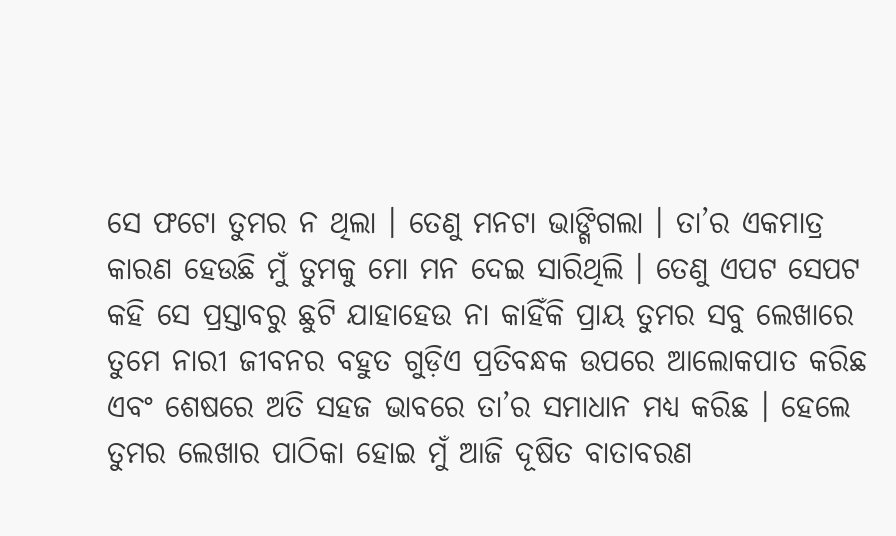ସେ ଫଟୋ ତୁମର ନ ଥିଲା । ତେଣୁ ମନଟା ଭାଙ୍ଗିଗଲା । ତା’ର ଏକମାତ୍ର କାରଣ ହେଉଛି ମୁଁ ତୁମକୁ ମୋ ମନ ଦେଇ ସାରିଥିଲି । ତେଣୁ ଏପଟ ସେପଟ କହି ସେ ପ୍ରସ୍ତାବରୁ ଛୁଟି ଯାହାହେଉ ନା କାହିଁକି ପ୍ରାୟ ତୁମର ସବୁ ଲେଖାରେ ତୁମେ ନାରୀ ଜୀବନର ବହୁତ ଗୁଡ଼ିଏ ପ୍ରତିବନ୍ଧକ ଉପରେ ଆଲୋକପାତ କରିଛ ଏବଂ ଶେଷରେ ଅତି ସହଜ ଭାବରେ ତା’ର ସମାଧାନ ମଧ୍ୟ କରିଛ । ହେଲେ ତୁମର ଲେଖାର ପାଠିକା ହୋଇ ମୁଁ ଆଜି ଦୂଷିତ ବାତାବରଣ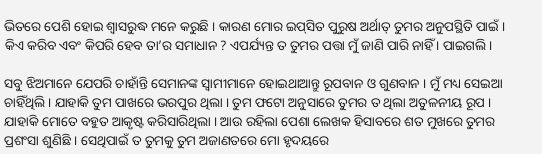ଭିତରେ ପେଶି ହୋଇ ଶ୍ୱାସରୁଦ୍ଧ ମନେ କରୁଛି । କାରଣ ମୋର ଇପ୍‌ସିତ ପୁରୁଷ ଅର୍ଥାତ୍‌ ତୁମର ଅନୁପସ୍ଥିତି ପାଇଁ । କିଏ କରିବ ଏବଂ କିପରି ହେବ ତା’ର ସମାଧାନ ? ଏପର୍ଯ୍ୟନ୍ତ ତ ତୁମର ପତ୍ତା ମୁଁ ଜାଣି ପାରି ନାହିଁ । ପାଇଗଲି ।

ସବୁ ଝିଅମାନେ ଯେପରି ଚାହାଁନ୍ତି ସେମାନଙ୍କ ସ୍ୱାମୀମାନେ ହୋଇଥାଆନ୍ତୁ ରୂପବାନ ଓ ଗୁଣବାନ । ମୁଁ ମଧ୍ୟ ସେଇଆ ଚାହିଁଥିଲି । ଯାହାକି ତୁମ ପାଖରେ ଭରପୁର ଥିଲା । ତୁମ ଫଟୋ ଅନୁସାରେ ତୁମର ତ ଥିଲା ଅତୁଳନୀୟ ରୂପ । ଯାହାକି ମୋତେ ବହୁତ ଆକୃଷ୍ଟ କରିସାରିଥିଲା । ଆଉ ରହିଲା ପେଶା ଲେଖକ ହିସାବରେ ଶତ ମୁଖରେ ତୁମର ପ୍ରଶଂସା ଶୁଣିଛି । ସେଥିପାଇଁ ତ ତୁମକୁ ତୁମ ଅଜାଣତରେ ମୋ ହୃଦୟରେ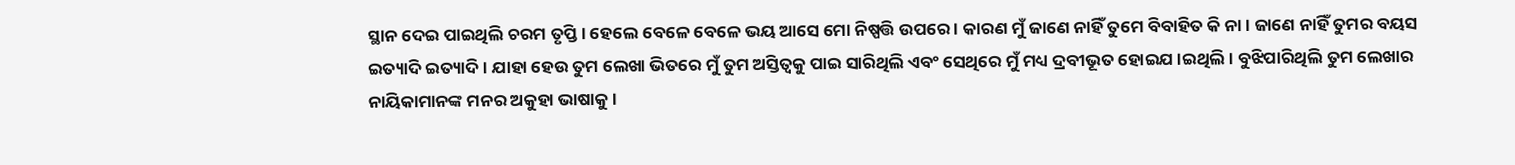ସ୍ଥାନ ଦେଇ ପାଇଥିଲି ଚରମ ତୃପ୍ତି । ହେଲେ ବେଳେ ବେଳେ ଭୟ ଆସେ ମୋ ନିଷ୍ପତ୍ତି ଉପରେ । କାରଣ ମୁଁ ଜାଣେ ନାହିଁ ତୁମେ ବିବାହିତ କି ନା । ଜାଣେ ନାହିଁ ତୁମର ବୟସ ଇତ୍ୟାଦି ଇତ୍ୟାଦି । ଯାହା ହେଉ ତୁମ ଲେଖା ଭିତରେ ମୁଁ ତୁମ ଅସ୍ତିତ୍ୱକୁ ପାଇ ସାରିଥିଲି ଏବଂ ସେଥିରେ ମୁଁ ମଧ୍ୟ ଦ୍ରବୀଭୂତ ହୋଇଯ।ଇଥିଲି । ବୁଝିପାରିଥିଲି ତୁମ ଲେଖାର ନାୟିକାମାନଙ୍କ ମନର ଅକୁହା ଭାଷାକୁ ।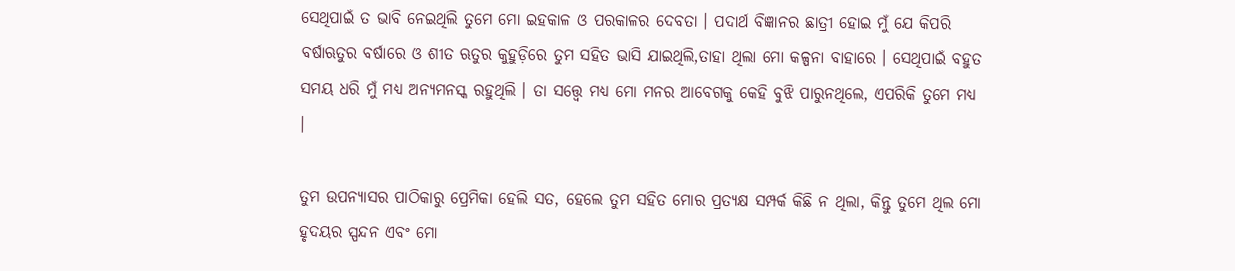ସେଥିପାଇଁ ତ ଭାବି ନେଇଥିଲି ତୁମେ ମୋ ଇହକାଳ ଓ ପରକାଳର ଦେବତା । ପଦାର୍ଥ ବିଜ୍ଞାନର ଛାତ୍ରୀ ହୋଇ ମୁଁ ଯେ କିପରି ବର୍ଷାଋତୁର ବର୍ଷାରେ ଓ ଶୀତ ଋତୁର କୁହୁଡ଼ିରେ ତୁମ ସହିତ ଭାସି ଯାଇଥିଲି,ତାହା ଥିଲା ମୋ କଳ୍ପନା ବାହାରେ । ସେଥିପାଇଁ ବହୁତ ସମୟ ଧରି ମୁଁ ମଧ୍ୟ ଅନ୍ୟମନସ୍କ ରହୁଥିଲି । ତା ସତ୍ତ୍ଵେ ମଧ୍ୟ ମୋ ମନର ଆବେଗକୁ କେହି ବୁଝି ପାରୁନଥିଲେ, ଏପରିକି ତୁମେ ମଧ୍ୟ ।

ତୁମ ଉପନ୍ୟାସର ପାଠିକାରୁ ପ୍ରେମିକା ହେଲି ସତ, ହେଲେ ତୁମ ସହିତ ମୋର ପ୍ରତ୍ୟକ୍ଷ ସମ୍ପର୍କ କିଛି ନ ଥିଲା, କିନ୍ତୁ ତୁମେ ଥିଲ ମୋ ହୃଦୟର ସ୍ପନ୍ଦନ ଏବଂ ମୋ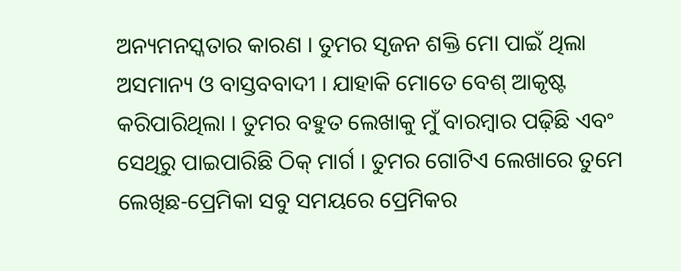ଅନ୍ୟମନସ୍କତାର କାରଣ । ତୁମର ସୃଜନ ଶକ୍ତି ମୋ ପାଇଁ ଥିଲା ଅସମାନ୍ୟ ଓ ବାସ୍ତବବାଦୀ । ଯାହାକି ମୋତେ ବେଶ୍‌ ଆକୃଷ୍ଟ କରିପାରିଥିଲା । ତୁମର ବହୁତ ଲେଖାକୁ ମୁଁ ବାରମ୍ବାର ପଢ଼ିଛି ଏବଂ ସେଥିରୁ ପାଇପାରିଛି ଠିକ୍‌ ମାର୍ଗ । ତୁମର ଗୋଟିଏ ଲେଖାରେ ତୁମେ ଲେଖିଛ-ପ୍ରେମିକା ସବୁ ସମୟରେ ପ୍ରେମିକର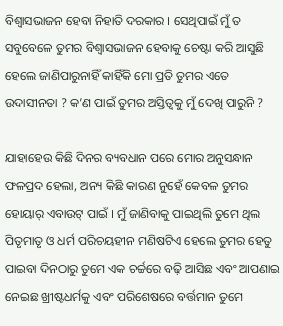ବିଶ୍ୱାସଭାଜନ ହେବା ନିହାତି ଦରକାର । ସେଥିପାଇଁ ମୁଁ ତ ସବୁବେଳେ ତୁମର ବିଶ୍ୱାସଭାଜନ ହେବାକୁ ଚେଷ୍ଟା କରି ଆସୁଛି ହେଲେ ଜାଣିପାରୁନାହିଁ କାହିଁକି ମୋ ପ୍ରତି ତୁମର ଏତେ ଉଦାସୀନତା ? କ’ଣ ପାଇଁ ତୁମର ଅସ୍ତିତ୍ୱକୁ ମୁଁ ଦେଖି ପାରୁନି ?

ଯାହାହେଉ କିଛି ଦିନର ବ୍ୟବଧାନ ପରେ ମୋର ଅନୁସନ୍ଧାନ ଫଳପ୍ରଦ ହେଲା, ଅନ୍ୟ କିଛି କାରଣ ନୁହେଁ କେବଳ ତୁମର ହୋୟାର୍‌ ଏବାଉଟ୍‌ ପାଇଁ । ମୁଁ ଜାଣିବାକୁ ପାଇଥିଲି ତୁମେ ଥିଲ ପିତୃମାତୃ ଓ ଧର୍ମ ପରିଚୟହୀନ ମଣିଷଟିଏ ହେଲେ ତୁମର ହେତୁ ପାଇବା ଦିନଠାରୁ ତୁମେ ଏକ ଚର୍ଚ୍ଚରେ ବଢ଼ି ଆସିଛ ଏବଂ ଆପଣାଇ ନେଇଛ ଖ୍ରୀଷ୍ଟଧର୍ମକୁ ଏବଂ ପରିଶେଷରେ ବର୍ତ୍ତମାନ ତୁମେ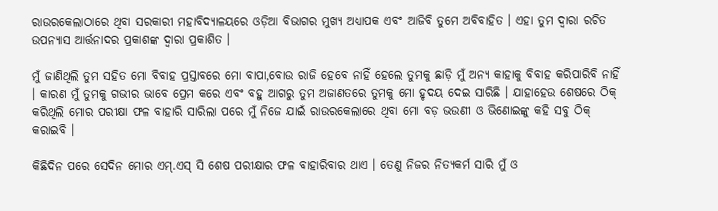ରାଉରକେଲାଠାରେ ଥିବା ସରକାରୀ ମହାବିଦ୍ୟାଳୟରେ ଓଡ଼ିଆ ବିଭାଗର ମୁଖ୍ୟ ଅଧ୍ୟାପକ ଏବଂ ଆଜିବି ତୁମେ ଅବିବାହିତ । ଏହା ତୁମ ଦ୍ୱାରା ରଚିତ ଉପନ୍ୟାସ ଆର୍ତ୍ତନାଦର ପ୍ରକାଶଙ୍କ ଦ୍ୱାରା ପ୍ରକାଶିତ ।

ମୁଁ ଜାଣିଥିଲି ତୁମ ସହିତ ମୋ ବିବାହ ପ୍ରସ୍ତାବରେ ମୋ ବାପା,ବୋଉ ରାଜି ହେବେ ନାହିଁ ହେଲେ ତୁମକୁ ଛାଡ଼ି ମୁଁ ଅନ୍ୟ କାହାକୁ ବିବାହ କରିପାରିବି ନାହିଁ । କାରଣ ମୁଁ ତୁମକୁ ଗଭୀର ଭାବେ ପ୍ରେମ କରେ ଏବଂ ବହୁ ଆଗରୁ ତୁମ ଅଜାଣତରେ ତୁମକୁ ମୋ ହୃଦୟ ଦେଇ ସାରିଛି । ଯାହାହେଉ ଶେଷରେ ଠିକ୍‌ କରିଥିଲି ମୋର ପରୀକ୍ଷା ଫଳ ବାହାରି ସାରିଲା ପରେ ମୁଁ ନିଜେ ଯାଇଁ ରାଉରକେଲାରେ ଥିବା ମୋ ବଡ଼ ଭଉଣୀ ଓ ଭିଣୋଇଙ୍କୁ କହି ସବୁ ଠିକ୍‌ କରାଇବି ।

କିଛିଦିନ ପରେ ସେଦିନ ମୋର ଏମ୍‌.ଏସ୍‌ ସି ଶେଷ ପରୀକ୍ଷାର ଫଳ ବାହାରିବାର ଥାଏ । ତେଣୁ ନିଜର ନିତ୍ୟକର୍ମ ସାରି ମୁଁ ଓ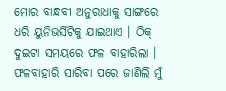ମୋର ବାନ୍ଧବୀ ଅନୁରାଧାକୁ ସାଙ୍ଗରେ ଧରି ୟୁନିଭର୍ସିଟିକୁ ଯାଇଥାଏ । ଠିକ୍‌ ଦୁଇଟା ସମୟରେ ଫଳ ବାହାରିଲା । ଫଳବାହାରି ସାରିବା ପରେ ଜାଣିଲି ମୁଁ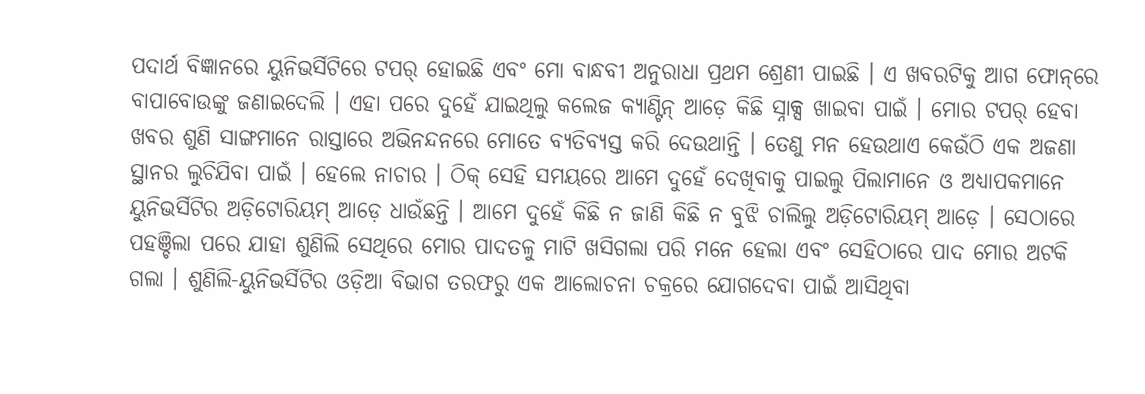ପଦାର୍ଥ ବିଜ୍ଞାନରେ ୟୁନିଭର୍ସିଟିରେ ଟପର୍‌ ହୋଇଛି ଏବଂ ମୋ ବାନ୍ଧବୀ ଅନୁରାଧା ପ୍ରଥମ ଶ୍ରେଣୀ ପାଇଛି । ଏ ଖବରଟିକୁ ଆଗ ଫୋନ୍‌ରେ ବାପାବୋଉଙ୍କୁ ଜଣାଇଦେଲି । ଏହା ପରେ ଦୁହେଁ ଯାଇଥିଲୁ କଲେଜ କ୍ୟାଣ୍ଟିନ୍‌ ଆଡ଼େ କିଛି ସ୍ନାକ୍ସ ଖାଇବା ପାଇଁ । ମୋର ଟପର୍‌ ହେବା ଖବର ଶୁଣି ସାଙ୍ଗମାନେ ରାସ୍ତାରେ ଅଭିନନ୍ଦନରେ ମୋତେ ବ୍ୟତିବ୍ୟସ୍ତ କରି ଦେଉଥାନ୍ତି । ତେଣୁ ମନ ହେଉଥାଏ କେଉଁଠି ଏକ ଅଜଣା ସ୍ଥାନର ଲୁଚିଯିବା ପାଇଁ । ହେଲେ ନାଚାର । ଠିକ୍‌ ସେହି ସମୟରେ ଆମେ ଦୁହେଁ ଦେଖିବାକୁ ପାଇଲୁ ପିଲାମାନେ ଓ ଅଧ୍ୟାପକମାନେ ୟୁନିଭର୍ସିଟିର ଅଡ଼ିଟୋରିୟମ୍‌ ଆଡ଼େ ଧାଉଁଛନ୍ତି । ଆମେ ଦୁହେଁ କିଛି ନ ଜାଣି କିଛି ନ ବୁଝି ଚାଲିଲୁ ଅଡ଼ିଟୋରିୟମ୍‌ ଆଡ଼େ । ସେଠାରେ ପହଞ୍ଚିଲା ପରେ ଯାହା ଶୁଣିଲି ସେଥିରେ ମୋର ପାଦତଳୁ ମାଟି ଖସିଗଲା ପରି ମନେ ହେଲା ଏବଂ ସେହିଠାରେ ପାଦ ମୋର ଅଟକି ଗଲା । ଶୁଣିଲି-ୟୁନିଭର୍ସିଟିର ଓଡ଼ିଆ ବିଭାଗ ତରଫରୁ ଏକ ଆଲୋଚନା ଚକ୍ରରେ ଯୋଗଦେବା ପାଇଁ ଆସିଥିବା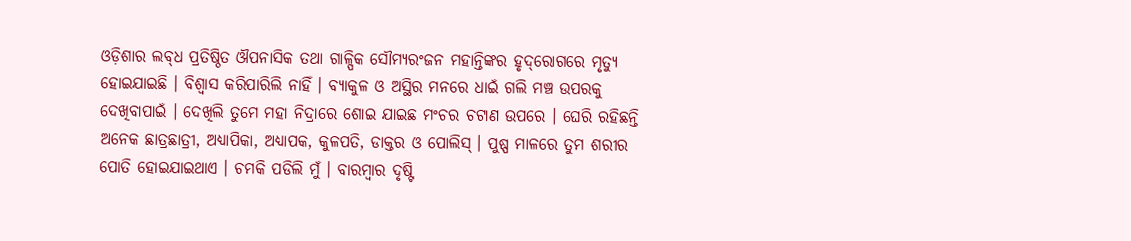ଓଡ଼ିଶାର ଲବ୍‌ଧ ପ୍ରତିଷ୍ଠିତ ଔପନାସିକ ତଥା ଗାଳ୍ପିକ ସୌମ୍ୟରଂଜନ ମହାନ୍ତିଙ୍କର ହୃଦ୍‌ରୋଗରେ ମୃତ୍ୟୁ ହୋଇଯାଇଛି । ବିଶ୍ୱାସ କରିପାରିଲି ନାହିଁ । ବ୍ୟାକୁଳ ଓ ଅସ୍ଥିର ମନରେ ଧାଇଁ ଗଲି ମଞ୍ଚ ଉପରକୁ ଦେଖିବାପାଇଁ । ଦେଖିଲି ତୁମେ ମହା ନିଦ୍ରାରେ ଶୋଇ ଯାଇଛ ମଂଚର ଚଟାଣ ଉପରେ । ଘେରି ରହିଛନ୍ତି ଅନେକ ଛାତ୍ରଛାତ୍ରୀ, ଅଧ୍ୟାପିକା, ଅଧ୍ୟାପକ, କୁଳପତି, ଡାକ୍ତର ଓ ପୋଲିସ୍‌ । ପୁଷ୍ପ ମାଳରେ ତୁମ ଶରୀର ପୋତି ହୋଇଯାଇଥାଏ । ଚମକି ପଡିଲି ମୁଁ । ବାରମ୍ବାର ଦୃଷ୍ଟି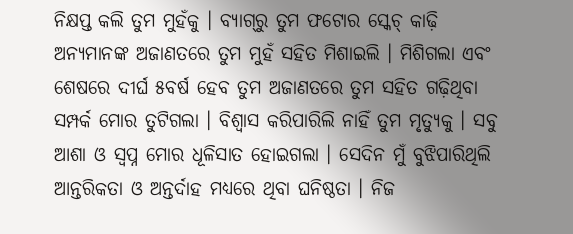ନିକ୍ଷପ୍ତ କଲି ତୁମ ମୁହଁକୁ । ବ୍ୟାଗ୍‌ରୁ ତୁମ ଫଟୋର ସ୍କେଚ୍‌ କାଢ଼ି ଅନ୍ୟମାନଙ୍କ ଅଜାଣତରେ ତୁମ ମୁହଁ ସହିତ ମିଶାଇଲି । ମିଶିଗଲା ଏବଂ ଶେଷରେ ଦୀର୍ଘ ୫ବର୍ଷ ହେବ ତୁମ ଅଜାଣତରେ ତୁମ ସହିତ ଗଢ଼ିଥିବା ସମ୍ପର୍କ ମୋର ତୁଟିଗଲା । ବିଶ୍ୱାସ କରିପାରିଲି ନାହିଁ ତୁମ ମୃତ୍ୟୁକୁ । ସବୁ ଆଶା ଓ ସ୍ୱପ୍ନ ମୋର ଧୂଳିସାତ ହୋଇଗଲା । ସେଦିନ ମୁଁ ବୁଝିପାରିଥିଲି ଆନ୍ତରିକତା ଓ ଅନ୍ତର୍ଦାହ ମଧ୍ୟରେ ଥିବା ଘନିଷ୍ଠତା । ନିଜ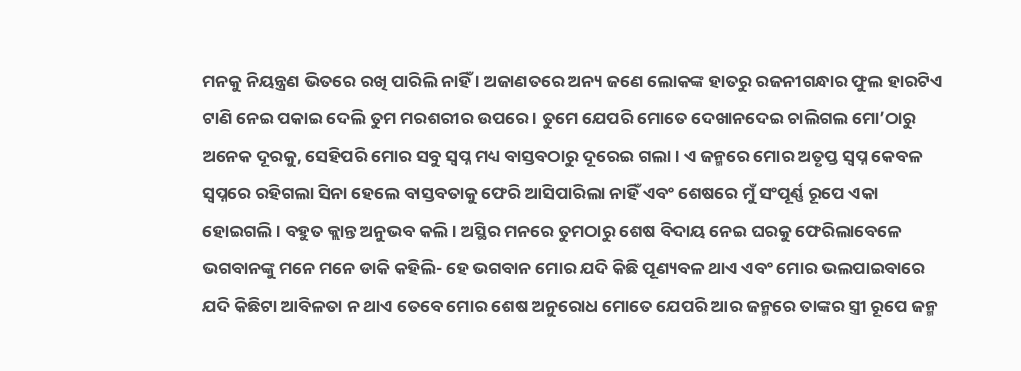ମନକୁ ନିୟନ୍ତ୍ରଣ ଭିତରେ ରଖି ପାରିଲି ନାହିଁ । ଅଜାଣତରେ ଅନ୍ୟ ଜଣେ ଲୋକଙ୍କ ହାତରୁ ରଜନୀଗନ୍ଧାର ଫୁଲ ହାରଟିଏ ଟାଣି ନେଇ ପକାଇ ଦେଲି ତୁମ ମରଶରୀର ଉପରେ । ତୁମେ ଯେପରି ମୋତେ ଦେଖାନଦେଇ ଚାଲିଗଲ ମୋ’ଠାରୁ ଅନେକ ଦୂରକୁ, ସେହିପରି ମୋର ସବୁ ସ୍ୱପ୍ନ ମଧ୍ୟ ବାସ୍ତବଠାରୁ ଦୂରେଇ ଗଲା । ଏ ଜନ୍ମରେ ମୋର ଅତୃପ୍ତ ସ୍ୱପ୍ନ କେବଳ ସ୍ୱପ୍ନରେ ରହିଗଲା ସିନା ହେଲେ ବାସ୍ତବତାକୁ ଫେରି ଆସିପାରିଲା ନାହିଁ ଏବଂ ଶେଷରେ ମୁଁ ସଂପୂର୍ଣ୍ଣ ରୂପେ ଏକା ହୋଇଗଲି । ବହୁତ କ୍ଲାନ୍ତ ଅନୁଭବ କଲି । ଅସ୍ଥିର ମନରେ ତୁମଠାରୁ ଶେଷ ବିଦାୟ ନେଇ ଘରକୁ ଫେରିଲାବେଳେ ଭଗବାନଙ୍କୁ ମନେ ମନେ ଡାକି କହିଲି- ହେ ଭଗବାନ ମୋର ଯଦି କିଛି ପୂଣ୍ୟବଳ ଥାଏ ଏବଂ ମୋର ଭଲପାଇବାରେ ଯଦି କିଛିଟା ଆବିଳତା ନ ଥାଏ ତେବେ ମୋର ଶେଷ ଅନୁରୋଧ ମୋତେ ଯେପରି ଆର ଜନ୍ମରେ ତାଙ୍କର ସ୍ତ୍ରୀ ରୂପେ ଜନ୍ମ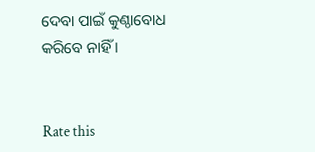ଦେବା ପାଇଁ କୁଣ୍ଠାବୋଧ କରିବେ ନାହିଁ ।


Rate this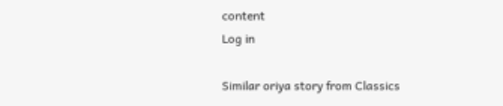content
Log in

Similar oriya story from Classics